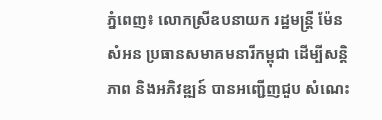ភ្នំពេញ៖ លោកស្រីឧបនាយក រដ្ឋមន្ត្រី ម៉ែន សំអន ប្រធានសមាគមនារីកម្ពុជា ដើម្បីសន្តិភាព និងអភិវឌ្ឍន៍ បានអញ្ជើញជួប សំណេះ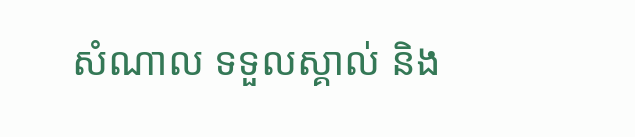សំណាល ទទួលស្គាល់ និង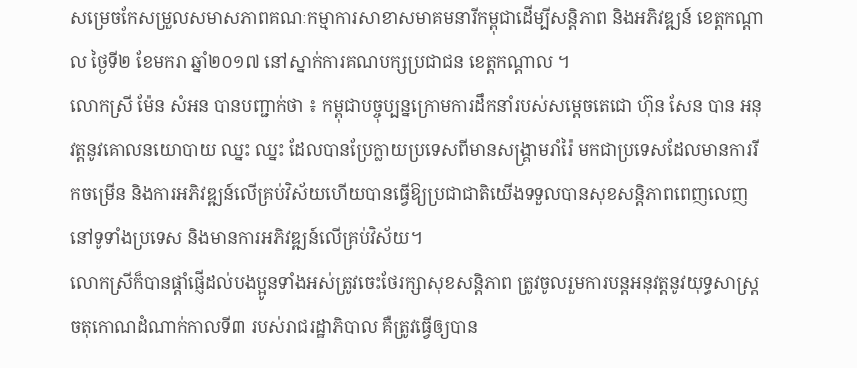សម្រេចកែសម្រួលសមាសភាពគណៈកម្មាការសាខាសមាគមនារីកម្ពុជាដើម្បីសន្តិភាព និងអភិវឌ្ឍន៍ ខេត្តកណ្តាល ថ្ងៃទី២ ខែមករា ឆ្នាំ២០១៧ នៅស្នាក់ការគណបក្សប្រជាជន ខេត្ដកណ្ដាល ។
លោកស្រី ម៉ែន សំអន បានបញ្ជាក់ថា ៖ កម្ពុជាបច្ចុប្បន្នក្រោមការដឹកនាំរបស់សម្តេចតេជោ ហ៊ុន សែន បាន អនុវត្តនូវគោលនយោបាយ ឈ្នះ ឈ្នះ ដែលបានប្រែក្លាយប្រទេសពីមានសង្គ្រាមរាំរ៉ៃ មកជាប្រទេសដែលមានការរីកចម្រើន និងការអភិវឌ្ឍន៍លើគ្រប់វិស័យហើយបានធ្វើឱ្យប្រជាជាតិយើងទទួលបានសុខសន្តិភាពពេញលេញ នៅទូទាំងប្រទេស និងមានការអភិវឌ្ឍន៍លើគ្រប់វិស័យ។
លោកស្រីក៏បានផ្តាំផ្ញើដល់បងប្អូនទាំងអស់ត្រូវចេះថែរក្សាសុខសន្តិភាព ត្រូវចូលរួមការបន្តអនុវត្តនូវយុទ្ធសាស្ត្រចតុកោណដំណាក់កាលទី៣ របស់រាជរដ្ឋាភិបាល គឺត្រូវធ្វើឲ្យបាន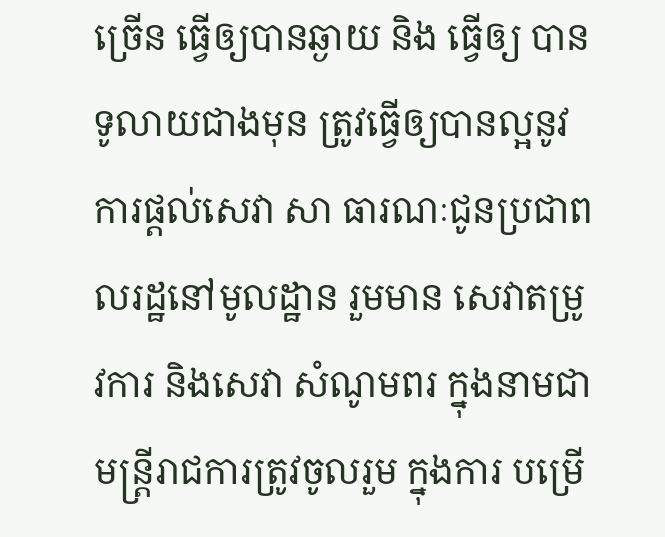ច្រើន ធ្វើឲ្យបានឆ្ងាយ និង ធ្វើឲ្យ បានទូលាយជាងមុន ត្រូវធ្វើឲ្យបានល្អនូវការផ្តល់សេវា សា ធារណៈជូនប្រជាពលរដ្ឋនៅមូលដ្ឋាន រួមមាន សេវាតម្រូវការ និងសេវា សំណូមពរ ក្នុងនាមជាមន្ត្រីរាជការត្រូវចូលរួម ក្នុងការ បម្រើ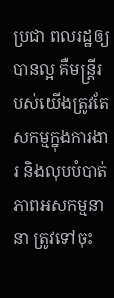ប្រជា ពលរដ្ឋឲ្យបានល្អ គឺមន្ត្រីរបស់យើងត្រូវតែសកម្មក្នុងការងារ និងលុបបំបាត់ ភាពអសកម្មនានា ត្រូវទៅចុះ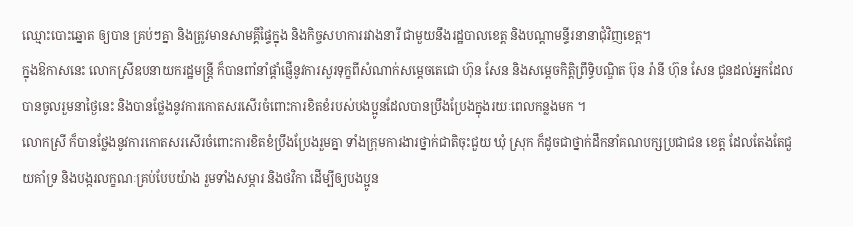ឈ្មោះបោះឆ្នោត ឲ្យបាន គ្រប់ៗគ្នា និងត្រូវមានសាមគ្គីផ្ទៃក្នុង និងកិច្ចសហការរវាងនារី ជាមួយនឹងរដ្ឋបាលខេត្ត និងបណ្តាមន្ទីរនានាជុំវិញខេត្ត។
ក្នុងឱកាសនេះ លោកស្រីឧបនាយករដ្ឋមន្ត្រី ក៏បានពាំនាំផ្តាំផ្ញើនូវការសួរទុក្ខពីសំណាក់សម្តេចតេជោ ហ៊ុន សែន និងសម្តេចកិត្តិព្រឹទ្ធិបណ្ឌិត ប៊ុន រ៉ានី ហ៊ុន សែន ជូនដល់អ្នកដែលបានចូលរួមនាថ្ងៃនេះ និងបានថ្លែងនូវការកោតសរសើរចំពោះការខិតខំរបស់បងប្អូនដែលបានប្រឹងប្រែងក្នុងរយៈពេលកន្លងមក ។
លោកស្រី ក៏បានថ្លែងនូវការកោតសរសើរចំពោះការខិតខំប្រឹងប្រែងរួមគ្នា ទាំងក្រុមការងារថ្នាក់ជាតិចុះជួយ ឃុំ ស្រុក ក៏ដូចជាថ្នាក់ដឹកនាំគណបក្សប្រជាជន ខេត្ដ ដែលតែងតែជួយគាំទ្រ និងបង្ករលក្ខណៈគ្រប់បែបយ៉ាង រួមទាំងសម្ភារ និងថវិកា ដើម្បីឲ្យបងប្អូន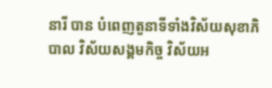នារី បាន បំពេញតួនាទីទាំងវិស័យសុខាភិបាល វិស័យសង្គមកិច្ច វិស័យអ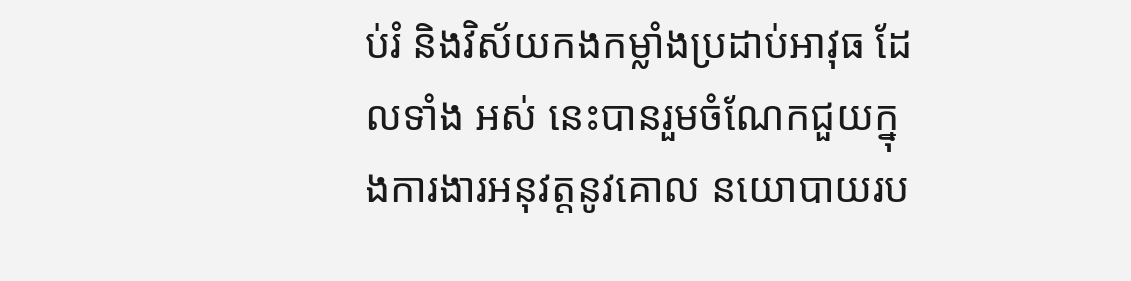ប់រំ និងវិស័យកងកម្លាំងប្រដាប់អាវុធ ដែលទាំង អស់ នេះបានរួមចំណែកជួយក្នុងការងារអនុវត្តនូវគោល នយោបាយរប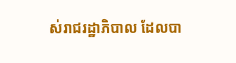ស់រាជរដ្ឋាភិបាល ដែលបា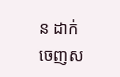ន ដាក់ ចេញស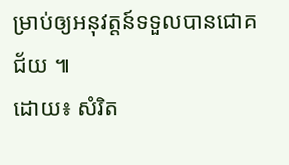ម្រាប់ឲ្យអនុវត្តន៍ទទួលបានជោគជ័យ ៕
ដោយ៖ សំរិត